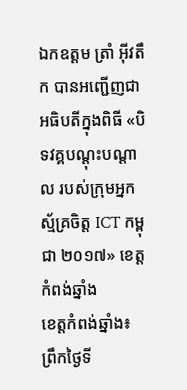ឯកឧត្ដម ត្រាំ អុីវតឹក បានអញ្ជើញជាអធិបតីក្នុងពិធី «បិទវគ្គបណ្ដុះបណ្ដាល របស់ក្រុមអ្នកស្ម័គ្រចិត្ត ICT កម្ពុជា ២០១៧» ខេត្តកំពង់ឆ្នាំង
ខេត្តកំពង់ឆ្នាំង៖ ព្រឹកថ្ងៃទី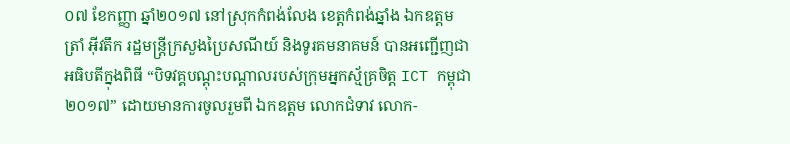០៧ ខែកញ្ញា ឆ្នាំ២០១៧ នៅស្រុកកំពង់លែង ខេត្តកំពង់ឆ្នាំង ឯកឧត្ដម ត្រាំ អុីវតឹក រដ្ឋមន្ត្រីក្រសួងប្រៃសណីយ៍ និងទូរគមនាគមន៍ បានអញ្ជើញជាអធិបតីក្នុងពិធី “បិទវគ្គបណ្ដុះបណ្ដាលរបស់ក្រុមអ្នកស្ម័គ្រចិត្ត ICT កម្ពុជា ២០១៧” ដោយមានការចូលរួមពី ឯកឧត្ដម លោកជំទាវ លោក-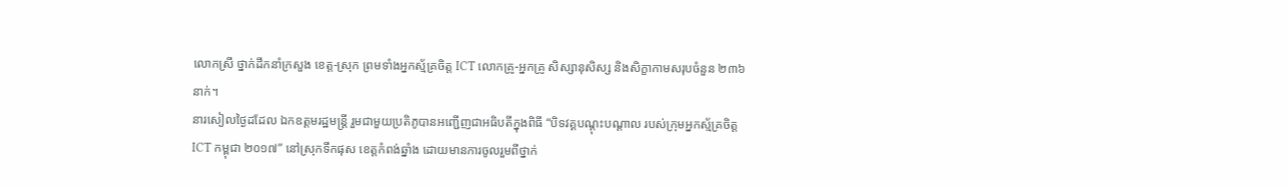លោកស្រី ថ្នាក់ដឹកនាំក្រសួង ខេត្ត-ស្រុក ព្រមទាំងអ្នកស្ម័គ្រចិត្ត ICT លោកគ្រូ-អ្នកគ្រូ សិស្សានុសិស្ស និងសិក្ខាកាមសរុបចំនួន ២៣៦នាក់។
នារសៀលថ្ងៃដដែល ឯកឧត្ដមរដ្ឋមន្ត្រី រួមជាមួយប្រតិភូបានអញ្ជើញជាអធិបតីក្នុងពិធី “បិទវគ្គបណ្ដុះបណ្ដាល របស់ក្រុមអ្នកស្ម័គ្រចិត្ត ICT កម្ពុជា ២០១៧” នៅស្រុកទឹកផុស ខេត្តកំពង់ឆ្នាំង ដោយមានការចូលរួមពីថ្នាក់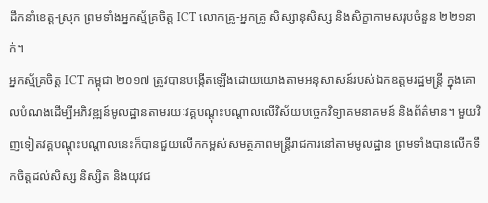ដឹកនាំខេត្ត-ស្រុក ព្រមទាំងអ្នកស្ម័គ្រចិត្ត ICT លោកគ្រូ-អ្នកគ្រូ សិស្សានុសិស្ស និងសិក្ខាកាមសរុបចំនួន ២២១នាក់។
អ្នកស្ម័គ្រចិត្ត ICT កម្ពុជា ២០១៧ ត្រូវបានបង្កើតឡើងដោយយោងតាមអនុសាសន៍របស់ឯកឧត្ដមរដ្ឋមន្ត្រី ក្នុងគោលបំណងដើម្បីអភិវឌ្ឍន៍មូលដ្ឋានតាមរយៈវគ្គបណ្ដុះបណ្ដាលលើវិស័យបច្ចេកវិទ្យាគមនាគមន៍ និងព័ត៌មាន។ មួយវិញទៀតវគ្គបណ្ដុះបណ្ដាលនេះក៏បានជួយលើកកម្ពស់សមត្ថភាពមន្រ្តីរាជការនៅតាមមូលដ្ឋាន ព្រមទាំងបានលើកទឹកចិត្តដល់សិស្ស និស្សិត និងយុវជ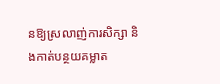នឱ្យស្រលាញ់ការសិក្សា និងកាត់បន្ថយគម្លាត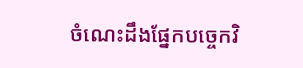ចំណេះដឹងផ្នែកបច្ចេកវិ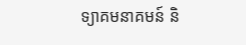ទ្យាគមនាគមន៍ និ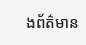ងព័ត៌មាន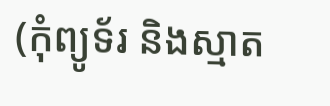(កុំព្យូទ័រ និងស្មាត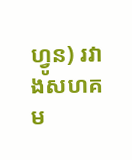ហ្វូន) រវាងសហគម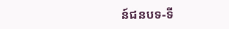ន៍ជនបទ-ទី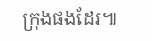ក្រុងផងដែរ៕